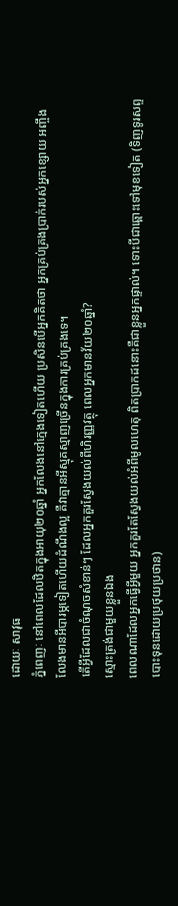ដោយៈ សាវុធ
ភ្នំពេញៈ នៅពេលដែលឋិតក្នុងអាយុ២០ឆ្នាំ អ្នកលែងនៅក្មេងទៀតហើយ ប្រសិនបើអ្នកគិតថា អ្នកគ្រប់គ្រងប្រាក់របស់អ្នកខ្សោយ អញ្ចឹងលែងមានអីបារម្ភទៀតហើយដំណឹងល្អ គឺវាគ្មានអីស្មុគស្មាញច្រើនក្នុងការគ្រប់គ្រងទេ។
តើអ្វីដែលជាចំណុចសំខាន់ៗ ដែលអ្នកគួរស្វែងយល់ពីហិរញ្ញវត្ថុ ពេលអ្នកមានវ័យ២០ឆ្នាំ?
ស្មោះត្រង់ជាមួយខ្លួនឯង
ពេលណាដែលអ្នកធ្វើអ្វីមួយ អ្នកគួរតែស្វែងយល់អំពីមូលហេតុ ពិតប្រាកដនោះគឺជាខ្លួនអ្នកផ្ទាល់។ ទោះបីជាឆ្ពោះទៅមុខទៀត (ទិញទូរសព្ទ បោះទុនដោយប្រថុយប្រថាន)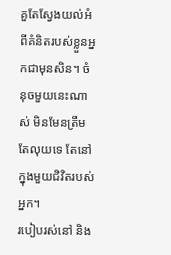គួតែស្វែងយល់អំពីគំនិតរបស់ខ្លួនអ្នកជាមុនសិន។ ចំនុចមួយនេះណាស់ មិនមែនត្រឹមតែលុយទេ តែនៅក្នុងមួយជិវិតរបស់អ្នក។
របៀបរស់នៅ និង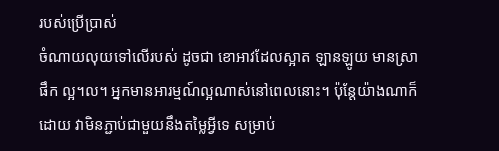របស់ប្រើប្រាស់
ចំណាយលុយទៅលើរបស់ ដូចជា ខោអាវដែលស្អាត ឡានឡូយ មានស្រាផឹក ល្អ។ល។ អ្នកមានអារម្មណ៍ល្អណាស់នៅពេលនោះ។ ប៉ុន្តែយ៉ាងណាក៏ដោយ វាមិនភ្ជាប់ជាមួយនឹងតម្លៃអ្វីទេ សម្រាប់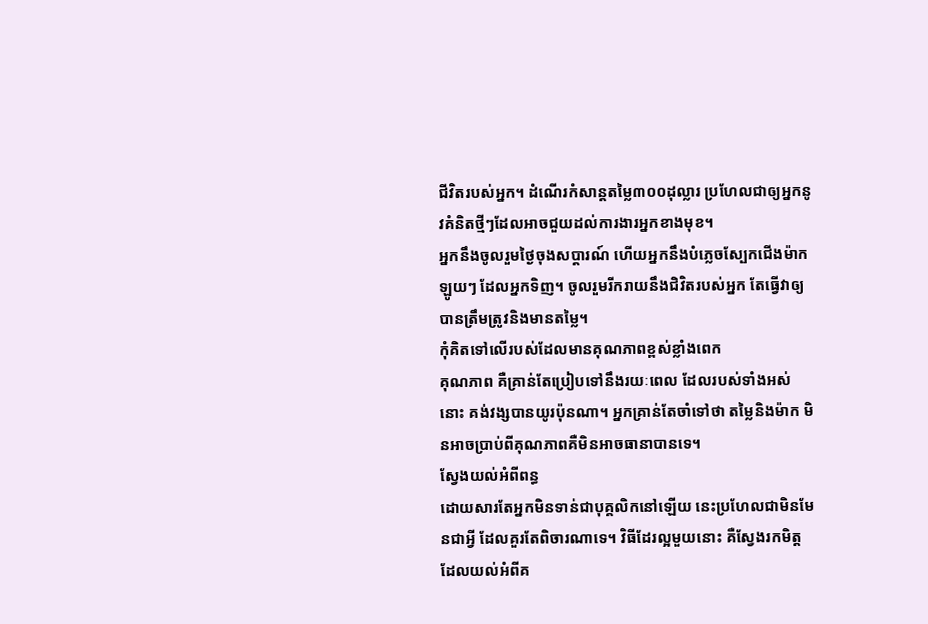ជីវិតរបស់អ្នក។ ដំណើរកំសាន្តតម្លៃ៣០០ដុល្លារ ប្រហែលជាឲ្យអ្នកនូវគំនិតថ្មីៗដែលអាចជួយដល់ការងារអ្នកខាងមុខ។
អ្នកនឹងចូលរួមថ្ងៃចុងសប្តារណ៍ ហើយអ្នកនឹងបំភ្លេចស្បែកជើងម៉ាកឡូយៗ ដែលអ្នកទិញ។ ចូលរួមរីករាយនឹងជិវិតរបស់អ្នក តែធ្វើវាឲ្យបានត្រឹមត្រូវនិងមានតម្លៃ។
កុំគិតទៅលើរបស់ដែលមានគុណភាពខ្ពស់ខ្លាំងពេក
គុណភាព គឺគ្រាន់តែប្រៀបទៅនឹងរយៈពេល ដែលរបស់ទាំងអស់នោះ គង់វង្សបានយូរប៉ុនណា។ អ្នកគ្រាន់តែចាំទៅថា តម្លៃនិងម៉ាក មិនអាចប្រាប់ពីគុណភាពគឺមិនអាចធានាបានទេ។
ស្វែងយល់អំពីពន្ធ
ដោយសារតែអ្នកមិនទាន់ជាបុគ្គលិកនៅឡើយ នេះប្រហែលជាមិនមែនជាអ្វី ដែលគួរតែពិចារណាទេ។ វិធីដែរល្អមួយនោះ គឺស្វែងរកមិត្តដែលយល់អំពីគ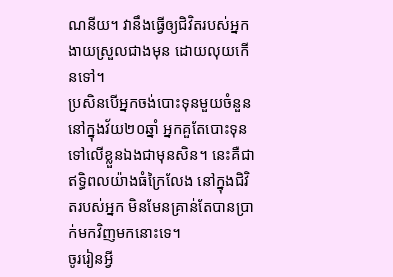ណនីយ។ វានឹងធ្វើឲ្យជិវិតរបស់អ្នកងាយស្រួលជាងមុន ដោយលុយកើនទៅ។
ប្រសិនបើអ្នកចង់បោះទុនមួយចំនួន នៅក្នុងវ័យ២០ឆ្នាំ អ្នកគួតែបោះទុនទៅលើខ្លួនឯងជាមុនសិន។ នេះគឺជាឥទ្ធិពលយ៉ាងធំក្រៃលែង នៅក្នុងជិវិតរបស់អ្នក មិនមែនគ្រាន់តែបានប្រាក់មកវិញមកនោះទេ។
ចូររៀនអ្វី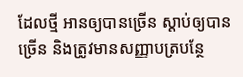ដែលថ្មី អានឲ្យបានច្រើន ស្តាប់ឲ្យបានច្រើន និងត្រូវមានសញ្ញាបត្របន្ថែ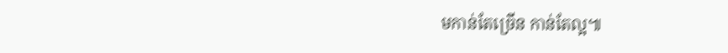មកាន់តែច្រើន កាន់តែល្អ៕